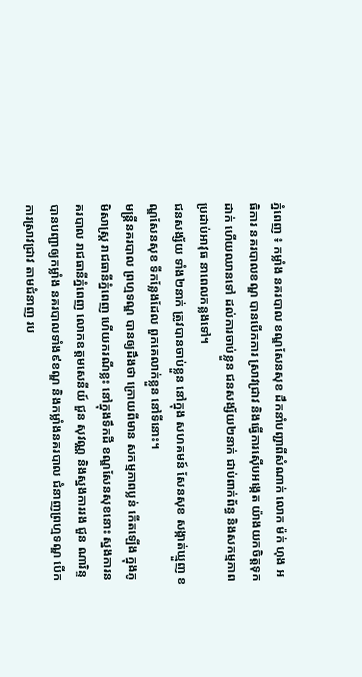ភ្នំពេញ ៖ កម្លាំង នគរបាល ខណ្ឌសែនសុខ ដឹកនាំបញ្ជាពីសំណាក់ លោក ម៉ក់ ហុង អធិការ នគរបាលខណ្ឌ បានបើកការ ស្រាវជ្រាវ និងធ្វើការស៊ើបអង្កេត យ៉ាងយកចិត្តទុកដាក់ ហើយឈានទៅ ដល់ការចាប់ខ្លួន ជនសង្ស័យ២នាក់ ជាប់ពាក់ព័ន្ធ និងសកម្មភាព ប្រដាប់អាវុធ នាពេលកន្លងទៅ។
ជនសង្ស័យ ទាំង២នាក់ ត្រូវបានចាប់ខ្លួន នៅក្នុង សហគមន៍ សែនសុខ សង្កាត់ឃ្មួញ ខណ្ឌសែនសុខ ទីកន្លែងដែល ពួកគេលាក់ខ្លួន នៅទីនោះ។
មន្រ្តីនគរបាល ព្រហ្មទណ្ឌ បានឲ្យដឹងថា ក្រោយពីមាន សកម្មភាពប្លន់ កើតឡើង ក្នុងភូមិសាស្រ្ត រាជធានីភ្នំពេញ ហើយករណីខ្លះ នៅក្នុងទឹកដី ខណ្ឌសែនសុខនោះ ស្នងការនគរបាល រាជធានីភ្នំពេញ លោកឧត្តមសេនីយ៍ ជួន សុវណ្ណ និងស្នងការរង ជួន ណារិន្ទ បានបញ្ជាឲ្យកម្លាំង នគរបាលទាំង៩ខណ្ឌ និងកម្លាំងនគរបាល ជំនាញព្រហ្មទណ្ឌ បើកការស្រាវជ្រាវ តាមជំនាញ រប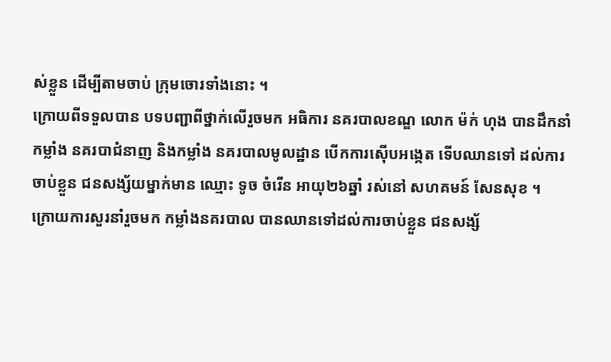ស់ខ្លួន ដើម្បីតាមចាប់ ក្រុមចោរទាំងនោះ ។
ក្រោយពីទទួលបាន បទបញ្ជាពីថ្នាក់លើរួចមក អធិការ នគរបាលខណ្ឌ លោក ម៉ក់ ហុង បានដឹកនាំកម្លាំង នគរបាជំនាញ និងកម្លាំង នគរបាលមូលដ្ឋាន បើកការស៊ើបអង្កេត ទើបឈានទៅ ដល់ការចាប់ខ្លួន ជនសង្ស័យម្នាក់មាន ឈ្មោះ ទូច ចំរើន អាយុ២៦ឆ្នាំ រស់នៅ សហគមន៍ សែនសុខ ។
ក្រោយការសួរនាំរួចមក កម្លាំងនគរបាល បានឈានទៅដល់ការចាប់ខ្លួន ជនសង្ស័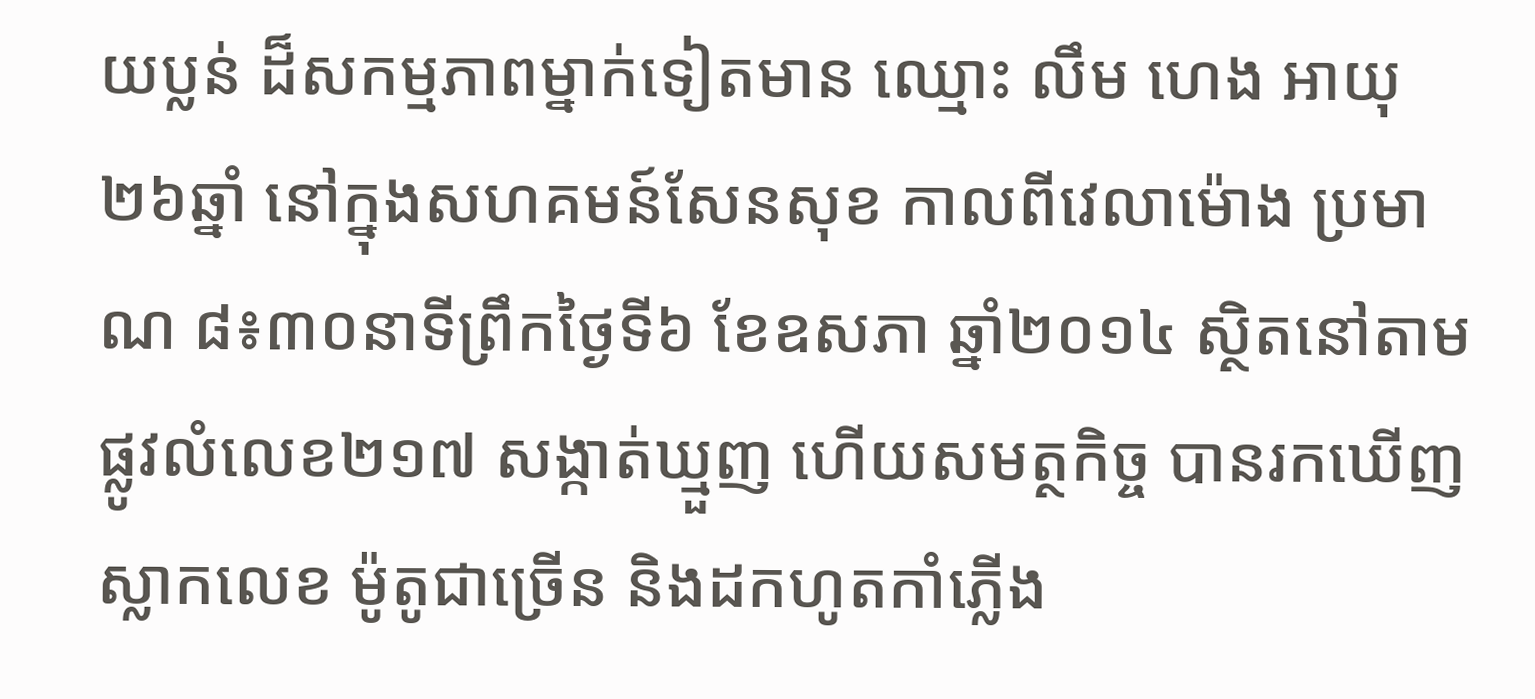យប្លន់ ដ៏សកម្មភាពម្នាក់ទៀតមាន ឈ្មោះ លឹម ហេង អាយុ២៦ឆ្នាំ នៅក្នុងសហគមន៍សែនសុខ កាលពីវេលាម៉ោង ប្រមាណ ៨៖៣០នាទីព្រឹកថ្ងៃទី៦ ខែឧសភា ឆ្នាំ២០១៤ ស្ថិតនៅតាម ផ្លូវលំលេខ២១៧ សង្កាត់ឃ្មួញ ហើយសមត្ថកិច្ច បានរកឃើញស្លាកលេខ ម៉ូតូជាច្រើន និងដកហូតកាំភ្លើង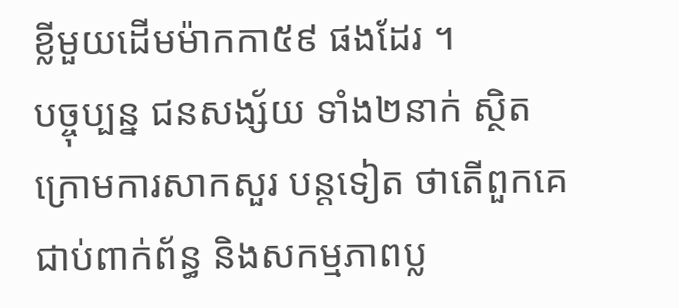ខ្លីមួយដើមម៉ាកកា៥៩ ផងដែរ ។
បច្ចុប្បន្ន ជនសង្ស័យ ទាំង២នាក់ ស្ថិតក្រោមការសាកសួរ បន្តទៀត ថាតើពួកគេជាប់ពាក់ព័ន្ធ និងសកម្មភាពប្ល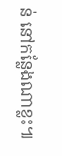ន់ នៅកន្លែងណាខ្លះ៕